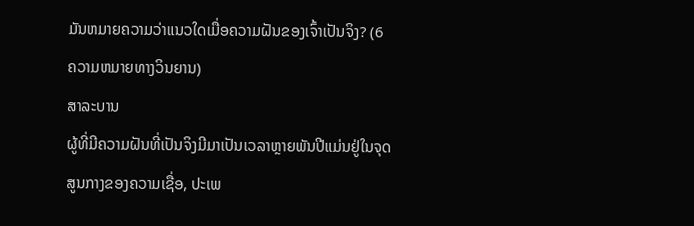ມັນຫມາຍຄວາມວ່າແນວໃດເມື່ອຄວາມຝັນຂອງເຈົ້າເປັນຈິງ? (6 ຄວາມຫມາຍທາງວິນຍານ)
ສາລະບານ
ຜູ້ທີ່ມີຄວາມຝັນທີ່ເປັນຈິງມີມາເປັນເວລາຫຼາຍພັນປີແມ່ນຢູ່ໃນຈຸດສູນກາງຂອງຄວາມເຊື່ອ, ປະເພ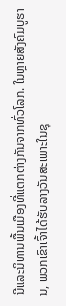ນີແລະນິທານພື້ນເມືອງທີ່ແຕກຕ່າງກັນຈາກທົ່ວໂລກ. ໃນຫຼາຍສັງຄົມບູຮານ, ພວກເຂົາເຈົ້າໄດ້ຮັບລາງວັນສະເພາະໃນຊຸ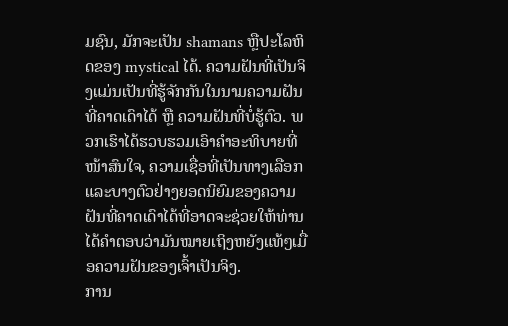ມຊົນ, ມັກຈະເປັນ shamans ຫຼືປະໂລຫິດຂອງ mystical ໄດ້. ຄວາມຝັນທີ່ເປັນຈິງແມ່ນເປັນທີ່ຮູ້ຈັກກັນໃນນາມຄວາມຝັນທີ່ຄາດເດົາໄດ້ ຫຼື ຄວາມຝັນທີ່ບໍ່ຮູ້ຕົວ. ພວກເຮົາໄດ້ຮວບຮວມເອົາຄຳອະທິບາຍທີ່ໜ້າສົນໃຈ, ຄວາມເຊື່ອທີ່ເປັນທາງເລືອກ ແລະບາງຕົວຢ່າງຍອດນິຍົມຂອງຄວາມຝັນທີ່ຄາດເດົາໄດ້ທີ່ອາດຈະຊ່ວຍໃຫ້ທ່ານໄດ້ຄຳຕອບວ່າມັນໝາຍເຖິງຫຍັງແທ້ໆເມື່ອຄວາມຝັນຂອງເຈົ້າເປັນຈິງ.
ການ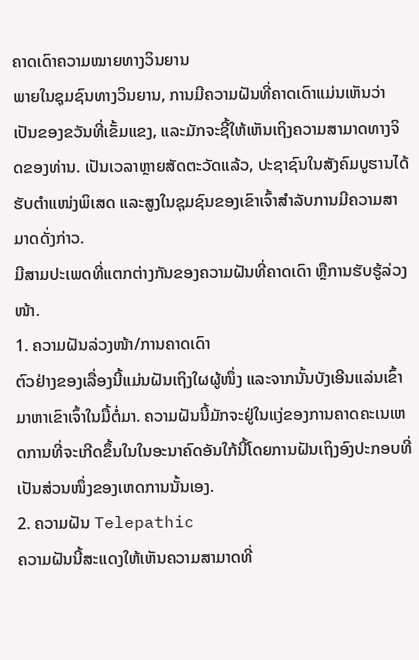ຄາດເດົາຄວາມໝາຍທາງວິນຍານ
ພາຍໃນຊຸມຊົນທາງວິນຍານ, ການມີຄວາມຝັນທີ່ຄາດເດົາແມ່ນເຫັນວ່າເປັນຂອງຂວັນທີ່ເຂັ້ມແຂງ, ແລະມັກຈະຊີ້ໃຫ້ເຫັນເຖິງຄວາມສາມາດທາງຈິດຂອງທ່ານ. ເປັນເວລາຫຼາຍສັດຕະວັດແລ້ວ, ປະຊາຊົນໃນສັງຄົມບູຮານໄດ້ຮັບຕໍາແໜ່ງພິເສດ ແລະສູງໃນຊຸມຊົນຂອງເຂົາເຈົ້າສໍາລັບການມີຄວາມສາມາດດັ່ງກ່າວ.
ມີສາມປະເພດທີ່ແຕກຕ່າງກັນຂອງຄວາມຝັນທີ່ຄາດເດົາ ຫຼືການຮັບຮູ້ລ່ວງໜ້າ.
1. ຄວາມຝັນລ່ວງໜ້າ/ການຄາດເດົາ
ຕົວຢ່າງຂອງເລື່ອງນີ້ແມ່ນຝັນເຖິງໃຜຜູ້ໜຶ່ງ ແລະຈາກນັ້ນບັງເອີນແລ່ນເຂົ້າມາຫາເຂົາເຈົ້າໃນມື້ຕໍ່ມາ. ຄວາມຝັນນີ້ມັກຈະຢູ່ໃນແງ່ຂອງການຄາດຄະເນເຫດການທີ່ຈະເກີດຂຶ້ນໃນໃນອະນາຄົດອັນໃກ້ນີ້ໂດຍການຝັນເຖິງອົງປະກອບທີ່ເປັນສ່ວນໜຶ່ງຂອງເຫດການນັ້ນເອງ.
2. ຄວາມຝັນ Telepathic
ຄວາມຝັນນີ້ສະແດງໃຫ້ເຫັນຄວາມສາມາດທີ່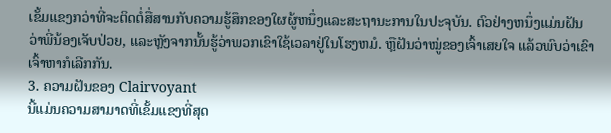ເຂັ້ມແຂງກວ່າທີ່ຈະຕິດຕໍ່ສື່ສານກັບຄວາມຮູ້ສຶກຂອງໃຜຜູ້ຫນຶ່ງແລະສະຖານະການໃນປະຈຸບັນ. ຕົວຢ່າງຫນຶ່ງແມ່ນຝັນວ່າພີ່ນ້ອງເຈັບປ່ວຍ, ແລະຫຼັງຈາກນັ້ນຮູ້ວ່າພວກເຂົາໃຊ້ເວລາຢູ່ໃນໂຮງຫມໍ. ຫຼືຝັນວ່າໝູ່ຂອງເຈົ້າເສຍໃຈ ແລ້ວພົບວ່າເຂົາເຈົ້າຫາກໍເລີກກັນ.
3. ຄວາມຝັນຂອງ Clairvoyant
ນີ້ແມ່ນຄວາມສາມາດທີ່ເຂັ້ມແຂງທີ່ສຸດ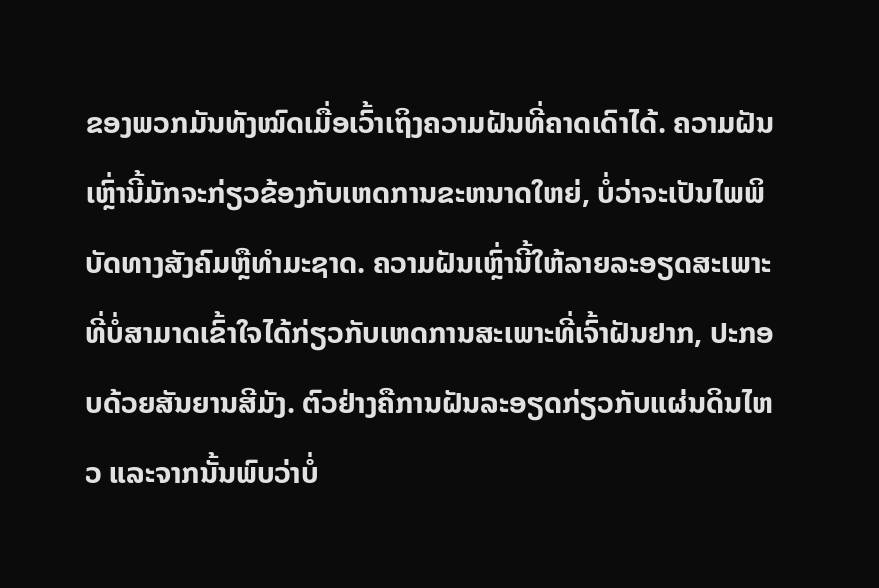ຂອງພວກມັນທັງໝົດເມື່ອເວົ້າເຖິງຄວາມຝັນທີ່ຄາດເດົາໄດ້. ຄວາມຝັນເຫຼົ່ານີ້ມັກຈະກ່ຽວຂ້ອງກັບເຫດການຂະຫນາດໃຫຍ່, ບໍ່ວ່າຈະເປັນໄພພິບັດທາງສັງຄົມຫຼືທໍາມະຊາດ. ຄວາມຝັນເຫຼົ່ານີ້ໃຫ້ລາຍລະອຽດສະເພາະທີ່ບໍ່ສາມາດເຂົ້າໃຈໄດ້ກ່ຽວກັບເຫດການສະເພາະທີ່ເຈົ້າຝັນຢາກ, ປະກອບດ້ວຍສັນຍານສີມັງ. ຕົວຢ່າງຄືການຝັນລະອຽດກ່ຽວກັບແຜ່ນດິນໄຫວ ແລະຈາກນັ້ນພົບວ່າບໍ່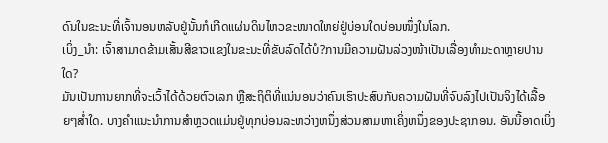ດົນໃນຂະນະທີ່ເຈົ້ານອນຫລັບຢູ່ນັ້ນກໍເກີດແຜ່ນດິນໄຫວຂະໜາດໃຫຍ່ຢູ່ບ່ອນໃດບ່ອນໜຶ່ງໃນໂລກ.
ເບິ່ງ_ນຳ: ເຈົ້າສາມາດຂ້າມເສັ້ນສີຂາວແຂງໃນຂະນະທີ່ຂັບລົດໄດ້ບໍ?ການມີຄວາມຝັນລ່ວງໜ້າເປັນເລື່ອງທຳມະດາຫຼາຍປານໃດ?
ມັນເປັນການຍາກທີ່ຈະເວົ້າໄດ້ດ້ວຍຕົວເລກ ຫຼືສະຖິຕິທີ່ແນ່ນອນວ່າຄົນເຮົາປະສົບກັບຄວາມຝັນທີ່ຈົບລົງໄປເປັນຈິງໄດ້ເລື້ອຍໆສໍ່າໃດ. ບາງຄໍາແນະນໍາການສໍາຫຼວດແມ່ນຢູ່ທຸກບ່ອນລະຫວ່າງຫນຶ່ງສ່ວນສາມຫາເຄິ່ງຫນຶ່ງຂອງປະຊາກອນ. ອັນນີ້ອາດເບິ່ງ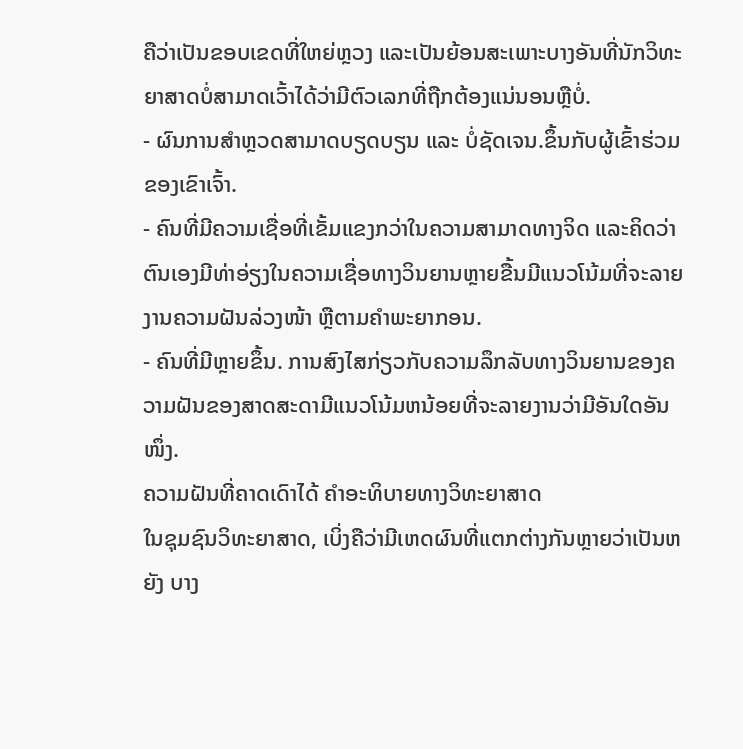ຄືວ່າເປັນຂອບເຂດທີ່ໃຫຍ່ຫຼວງ ແລະເປັນຍ້ອນສະເພາະບາງອັນທີ່ນັກວິທະຍາສາດບໍ່ສາມາດເວົ້າໄດ້ວ່າມີຕົວເລກທີ່ຖືກຕ້ອງແນ່ນອນຫຼືບໍ່.
- ຜົນການສຳຫຼວດສາມາດບຽດບຽນ ແລະ ບໍ່ຊັດເຈນ.ຂຶ້ນກັບຜູ້ເຂົ້າຮ່ວມຂອງເຂົາເຈົ້າ.
- ຄົນທີ່ມີຄວາມເຊື່ອທີ່ເຂັ້ມແຂງກວ່າໃນຄວາມສາມາດທາງຈິດ ແລະຄິດວ່າຕົນເອງມີທ່າອ່ຽງໃນຄວາມເຊື່ອທາງວິນຍານຫຼາຍຂື້ນມີແນວໂນ້ມທີ່ຈະລາຍງານຄວາມຝັນລ່ວງໜ້າ ຫຼືຕາມຄຳພະຍາກອນ.
- ຄົນທີ່ມີຫຼາຍຂຶ້ນ. ການສົງໄສກ່ຽວກັບຄວາມລຶກລັບທາງວິນຍານຂອງຄວາມຝັນຂອງສາດສະດາມີແນວໂນ້ມຫນ້ອຍທີ່ຈະລາຍງານວ່າມີອັນໃດອັນໜຶ່ງ.
ຄວາມຝັນທີ່ຄາດເດົາໄດ້ ຄໍາອະທິບາຍທາງວິທະຍາສາດ
ໃນຊຸມຊົນວິທະຍາສາດ, ເບິ່ງຄືວ່າມີເຫດຜົນທີ່ແຕກຕ່າງກັນຫຼາຍວ່າເປັນຫຍັງ ບາງ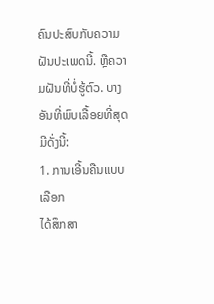ຄົນປະສົບກັບຄວາມຝັນປະເພດນີ້. ຫຼືຄວາມຝັນທີ່ບໍ່ຮູ້ຕົວ. ບາງອັນທີ່ພົບເລື້ອຍທີ່ສຸດມີດັ່ງນີ້:
1. ການເອີ້ນຄືນແບບເລືອກ
ໄດ້ສຶກສາ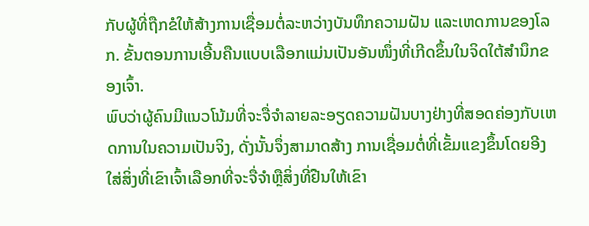ກັບຜູ້ທີ່ຖືກຂໍໃຫ້ສ້າງການເຊື່ອມຕໍ່ລະຫວ່າງບັນທຶກຄວາມຝັນ ແລະເຫດການຂອງໂລກ. ຂັ້ນຕອນການເອີ້ນຄືນແບບເລືອກແມ່ນເປັນອັນໜຶ່ງທີ່ເກີດຂຶ້ນໃນຈິດໃຕ້ສຳນຶກຂອງເຈົ້າ.
ພົບວ່າຜູ້ຄົນມີແນວໂນ້ມທີ່ຈະຈື່ຈຳລາຍລະອຽດຄວາມຝັນບາງຢ່າງທີ່ສອດຄ່ອງກັບເຫດການໃນຄວາມເປັນຈິງ, ດັ່ງນັ້ນຈຶ່ງສາມາດສ້າງ ການເຊື່ອມຕໍ່ທີ່ເຂັ້ມແຂງຂຶ້ນໂດຍອີງໃສ່ສິ່ງທີ່ເຂົາເຈົ້າເລືອກທີ່ຈະຈື່ຈໍາຫຼືສິ່ງທີ່ຢືນໃຫ້ເຂົາ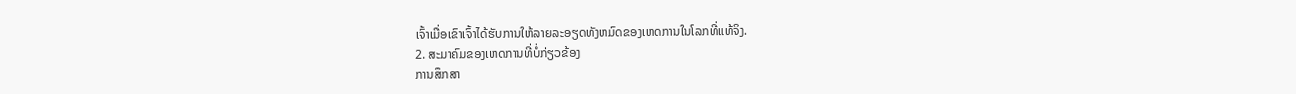ເຈົ້າເມື່ອເຂົາເຈົ້າໄດ້ຮັບການໃຫ້ລາຍລະອຽດທັງຫມົດຂອງເຫດການໃນໂລກທີ່ແທ້ຈິງ.
2. ສະມາຄົມຂອງເຫດການທີ່ບໍ່ກ່ຽວຂ້ອງ
ການສຶກສາ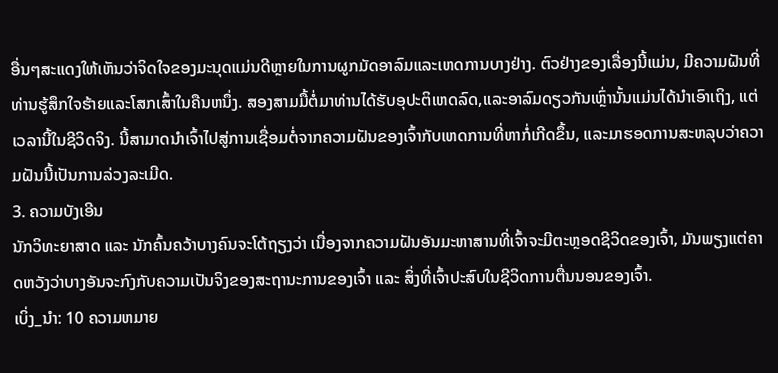ອື່ນໆສະແດງໃຫ້ເຫັນວ່າຈິດໃຈຂອງມະນຸດແມ່ນດີຫຼາຍໃນການຜູກມັດອາລົມແລະເຫດການບາງຢ່າງ. ຕົວຢ່າງຂອງເລື່ອງນີ້ແມ່ນ, ມີຄວາມຝັນທີ່ທ່ານຮູ້ສຶກໃຈຮ້າຍແລະໂສກເສົ້າໃນຄືນຫນຶ່ງ. ສອງສາມມື້ຕໍ່ມາທ່ານໄດ້ຮັບອຸປະຕິເຫດລົດ,ແລະອາລົມດຽວກັນເຫຼົ່ານັ້ນແມ່ນໄດ້ນໍາເອົາເຖິງ, ແຕ່ເວລານີ້ໃນຊີວິດຈິງ. ນີ້ສາມາດນໍາເຈົ້າໄປສູ່ການເຊື່ອມຕໍ່ຈາກຄວາມຝັນຂອງເຈົ້າກັບເຫດການທີ່ຫາກໍ່ເກີດຂຶ້ນ, ແລະມາຮອດການສະຫລຸບວ່າຄວາມຝັນນີ້ເປັນການລ່ວງລະເມີດ.
3. ຄວາມບັງເອີນ
ນັກວິທະຍາສາດ ແລະ ນັກຄົ້ນຄວ້າບາງຄົນຈະໂຕ້ຖຽງວ່າ ເນື່ອງຈາກຄວາມຝັນອັນມະຫາສານທີ່ເຈົ້າຈະມີຕະຫຼອດຊີວິດຂອງເຈົ້າ, ມັນພຽງແຕ່ຄາດຫວັງວ່າບາງອັນຈະກົງກັບຄວາມເປັນຈິງຂອງສະຖານະການຂອງເຈົ້າ ແລະ ສິ່ງທີ່ເຈົ້າປະສົບໃນຊີວິດການຕື່ນນອນຂອງເຈົ້າ.
ເບິ່ງ_ນຳ: 10 ຄວາມຫມາຍ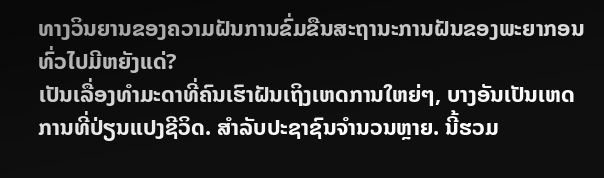ທາງວິນຍານຂອງຄວາມຝັນການຂົ່ມຂືນສະຖານະການຝັນຂອງພະຍາກອນທົ່ວໄປມີຫຍັງແດ່?
ເປັນເລື່ອງທຳມະດາທີ່ຄົນເຮົາຝັນເຖິງເຫດການໃຫຍ່ໆ, ບາງອັນເປັນເຫດການທີ່ປ່ຽນແປງຊີວິດ. ສໍາລັບປະຊາຊົນຈໍານວນຫຼາຍ. ນີ້ຮວມ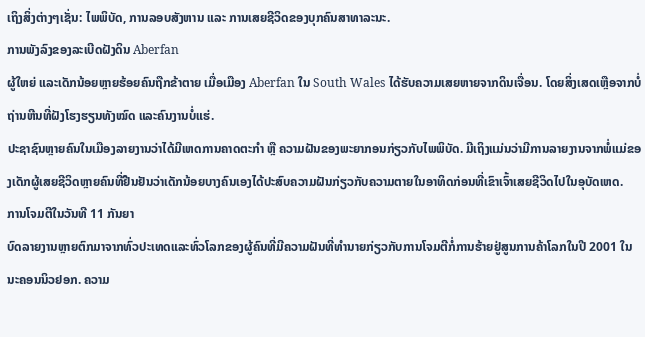ເຖິງສິ່ງຕ່າງໆເຊັ່ນ: ໄພພິບັດ, ການລອບສັງຫານ ແລະ ການເສຍຊີວິດຂອງບຸກຄົນສາທາລະນະ.
ການພັງລົງຂອງລະເບີດຝັງດິນ Aberfan
ຜູ້ໃຫຍ່ ແລະເດັກນ້ອຍຫຼາຍຮ້ອຍຄົນຖືກຂ້າຕາຍ ເມື່ອເມືອງ Aberfan ໃນ South Wales ໄດ້ຮັບຄວາມເສຍຫາຍຈາກດິນເຈື່ອນ. ໂດຍສິ່ງເສດເຫຼືອຈາກບໍ່ຖ່ານຫີນທີ່ຝັງໂຮງຮຽນທັງໝົດ ແລະຄົນງານບໍ່ແຮ່.
ປະຊາຊົນຫຼາຍຄົນໃນເມືອງລາຍງານວ່າໄດ້ມີເຫດການຄາດຕະກຳ ຫຼື ຄວາມຝັນຂອງພະຍາກອນກ່ຽວກັບໄພພິບັດ. ມີເຖິງແມ່ນວ່າມີການລາຍງານຈາກພໍ່ແມ່ຂອງເດັກຜູ້ເສຍຊີວິດຫຼາຍຄົນທີ່ຢືນຢັນວ່າເດັກນ້ອຍບາງຄົນເອງໄດ້ປະສົບຄວາມຝັນກ່ຽວກັບຄວາມຕາຍໃນອາທິດກ່ອນທີ່ເຂົາເຈົ້າເສຍຊີວິດໄປໃນອຸບັດເຫດ.
ການໂຈມຕີໃນວັນທີ 11 ກັນຍາ
ບົດລາຍງານຫຼາຍຕົກມາຈາກທົ່ວປະເທດແລະທົ່ວໂລກຂອງຜູ້ຄົນທີ່ມີຄວາມຝັນທີ່ທຳນາຍກ່ຽວກັບການໂຈມຕີກໍ່ການຮ້າຍຢູ່ສູນການຄ້າໂລກໃນປີ 2001 ໃນນະຄອນນິວຢອກ. ຄວາມ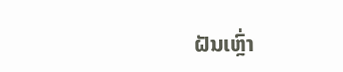ຝັນເຫຼົ່າ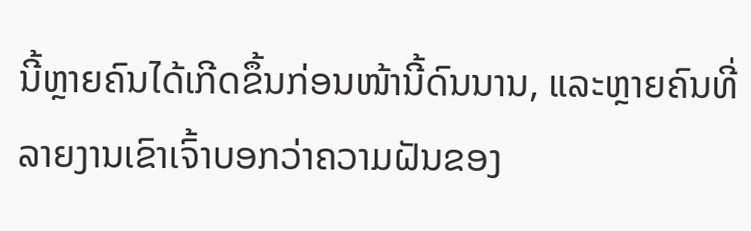ນີ້ຫຼາຍຄົນໄດ້ເກີດຂຶ້ນກ່ອນໜ້ານີ້ດົນນານ, ແລະຫຼາຍຄົນທີ່ລາຍງານເຂົາເຈົ້າບອກວ່າຄວາມຝັນຂອງ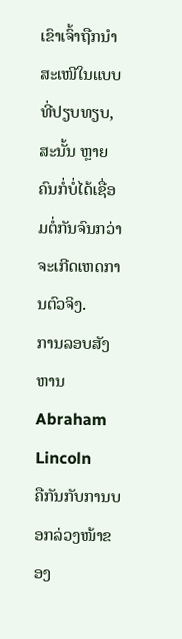ເຂົາເຈົ້າຖືກນຳສະເໜີໃນແບບທີ່ປຽບທຽບ, ສະນັ້ນ ຫຼາຍຄົນກໍ່ບໍ່ໄດ້ເຊື່ອມຕໍ່ກັນຈົນກວ່າຈະເກີດເຫດການຕົວຈິງ.
ການລອບສັງຫານ Abraham Lincoln
ຄືກັນກັບການບອກລ່ວງໜ້າຂອງ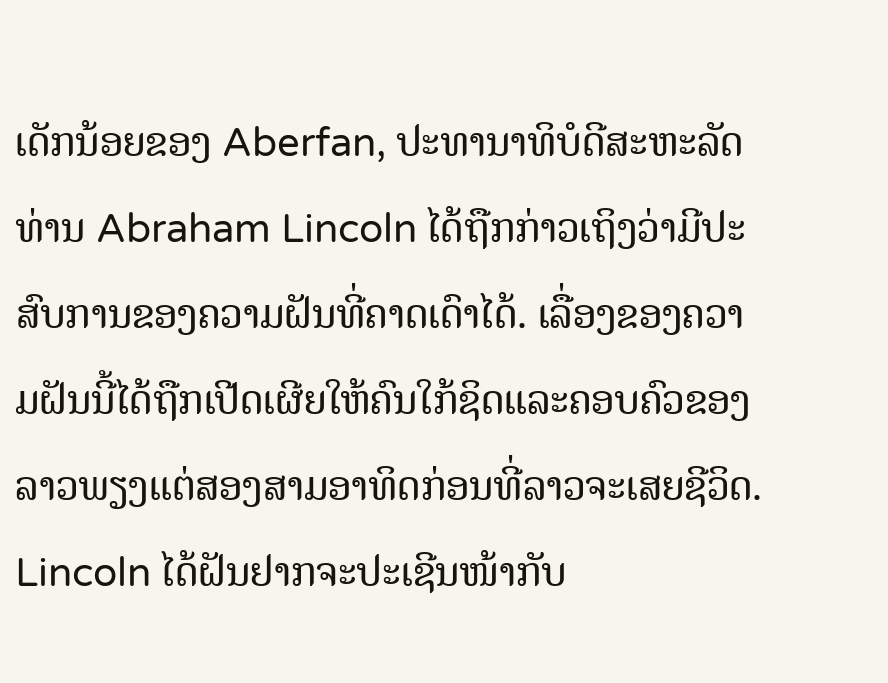ເດັກນ້ອຍຂອງ Aberfan, ປະທານາທິບໍດີສະຫະລັດ ທ່ານ Abraham Lincoln ໄດ້ຖືກກ່າວເຖິງວ່າມີປະສົບການຂອງຄວາມຝັນທີ່ຄາດເດົາໄດ້. ເລື່ອງຂອງຄວາມຝັນນີ້ໄດ້ຖືກເປີດເຜີຍໃຫ້ຄົນໃກ້ຊິດແລະຄອບຄົວຂອງລາວພຽງແຕ່ສອງສາມອາທິດກ່ອນທີ່ລາວຈະເສຍຊີວິດ. Lincoln ໄດ້ຝັນຢາກຈະປະເຊີນໜ້າກັບ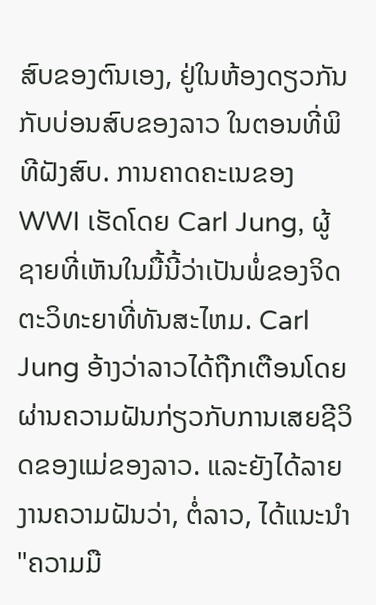ສົບຂອງຕົນເອງ, ຢູ່ໃນຫ້ອງດຽວກັນກັບບ່ອນສົບຂອງລາວ ໃນຕອນທີ່ພິທີຝັງສົບ. ການຄາດຄະເນຂອງ WWI ເຮັດໂດຍ Carl Jung, ຜູ້ຊາຍທີ່ເຫັນໃນມື້ນີ້ວ່າເປັນພໍ່ຂອງຈິດຕະວິທະຍາທີ່ທັນສະໄຫມ. Carl Jung ອ້າງວ່າລາວໄດ້ຖືກເຕືອນໂດຍຜ່ານຄວາມຝັນກ່ຽວກັບການເສຍຊີວິດຂອງແມ່ຂອງລາວ. ແລະຍັງໄດ້ລາຍງານຄວາມຝັນວ່າ, ຕໍ່ລາວ, ໄດ້ແນະນໍາ "ຄວາມມື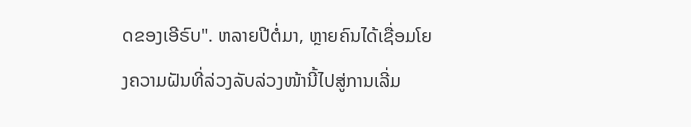ດຂອງເອີຣົບ". ຫລາຍປີຕໍ່ມາ, ຫຼາຍຄົນໄດ້ເຊື່ອມໂຍງຄວາມຝັນທີ່ລ່ວງລັບລ່ວງໜ້ານີ້ໄປສູ່ການເລີ່ມ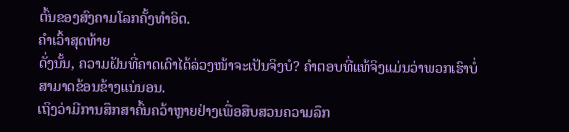ຕົ້ນຂອງສົງຄາມໂລກຄັ້ງທຳອິດ.
ຄຳເວົ້າສຸດທ້າຍ
ດັ່ງນັ້ນ, ຄວາມຝັນທີ່ຄາດເດົາໄດ້ລ່ວງໜ້າຈະເປັນຈິງບໍ? ຄໍາຕອບທີ່ແທ້ຈິງແມ່ນວ່າພວກເຮົາບໍ່ສາມາດຂ້ອນຂ້າງແນ່ນອນ.
ເຖິງວ່າມີການສຶກສາຄົ້ນຄວ້າຫຼາຍຢ່າງເພື່ອສືບສວນຄວາມລຶກ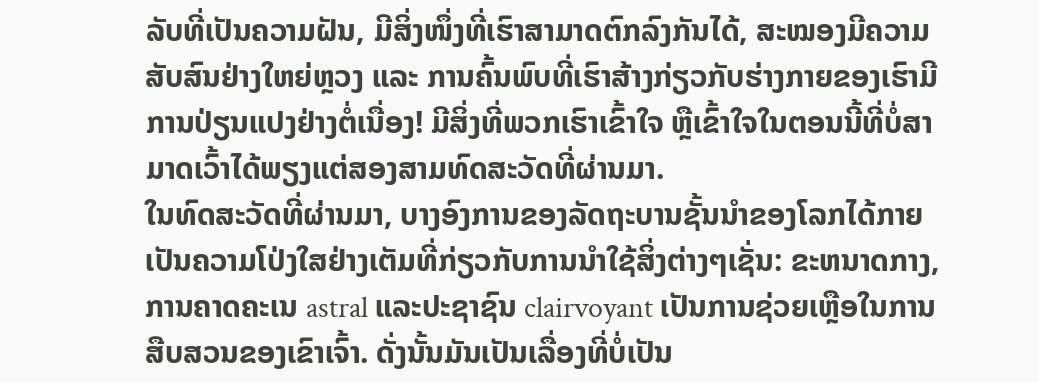ລັບທີ່ເປັນຄວາມຝັນ, ມີສິ່ງໜຶ່ງທີ່ເຮົາສາມາດຕົກລົງກັນໄດ້, ສະໝອງມີຄວາມສັບສົນຢ່າງໃຫຍ່ຫຼວງ ແລະ ການຄົ້ນພົບທີ່ເຮົາສ້າງກ່ຽວກັບຮ່າງກາຍຂອງເຮົາມີການປ່ຽນແປງຢ່າງຕໍ່ເນື່ອງ! ມີສິ່ງທີ່ພວກເຮົາເຂົ້າໃຈ ຫຼືເຂົ້າໃຈໃນຕອນນີ້ທີ່ບໍ່ສາມາດເວົ້າໄດ້ພຽງແຕ່ສອງສາມທົດສະວັດທີ່ຜ່ານມາ.
ໃນທົດສະວັດທີ່ຜ່ານມາ, ບາງອົງການຂອງລັດຖະບານຊັ້ນນໍາຂອງໂລກໄດ້ກາຍເປັນຄວາມໂປ່ງໃສຢ່າງເຕັມທີ່ກ່ຽວກັບການນໍາໃຊ້ສິ່ງຕ່າງໆເຊັ່ນ: ຂະຫນາດກາງ, ການຄາດຄະເນ astral ແລະປະຊາຊົນ clairvoyant ເປັນການຊ່ວຍເຫຼືອໃນການສືບສວນຂອງເຂົາເຈົ້າ. ດັ່ງນັ້ນມັນເປັນເລື່ອງທີ່ບໍ່ເປັນ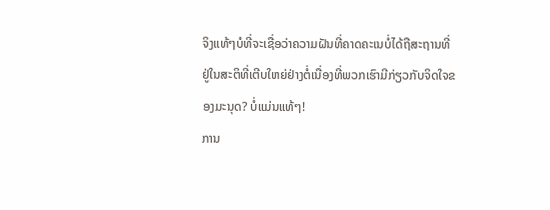ຈິງແທ້ໆບໍທີ່ຈະເຊື່ອວ່າຄວາມຝັນທີ່ຄາດຄະເນບໍ່ໄດ້ຖືສະຖານທີ່ຢູ່ໃນສະຕິທີ່ເຕີບໃຫຍ່ຢ່າງຕໍ່ເນື່ອງທີ່ພວກເຮົາມີກ່ຽວກັບຈິດໃຈຂອງມະນຸດ? ບໍ່ແມ່ນແທ້ໆ!
ການ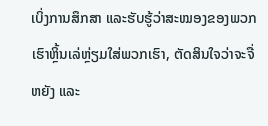ເບິ່ງການສຶກສາ ແລະຮັບຮູ້ວ່າສະໝອງຂອງພວກເຮົາຫຼິ້ນເລ່ຫຼ່ຽມໃສ່ພວກເຮົາ, ຕັດສິນໃຈວ່າຈະຈື່ຫຍັງ ແລະ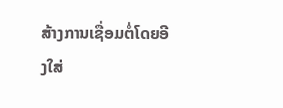ສ້າງການເຊື່ອມຕໍ່ໂດຍອີງໃສ່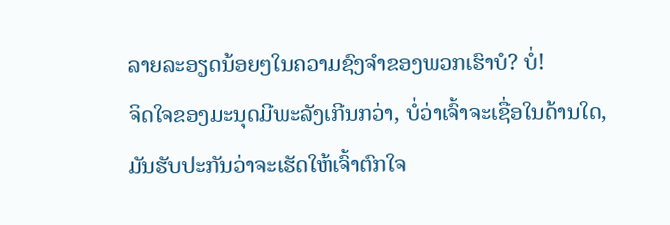ລາຍລະອຽດນ້ອຍໆໃນຄວາມຊົງຈຳຂອງພວກເຮົາບໍ? ບໍ່!
ຈິດໃຈຂອງມະນຸດມີພະລັງເກີນກວ່າ, ບໍ່ວ່າເຈົ້າຈະເຊື່ອໃນດ້ານໃດ, ມັນຮັບປະກັນວ່າຈະເຮັດໃຫ້ເຈົ້າຕົກໃຈ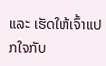ແລະ ເຮັດໃຫ້ເຈົ້າແປກໃຈກັບ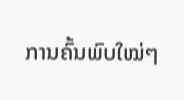ການຄົ້ນພົບໃໝ່ໆ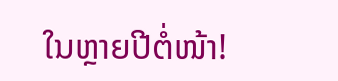ໃນຫຼາຍປີຕໍ່ໜ້າ!